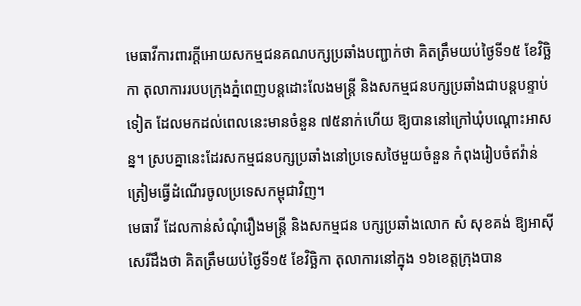មេធាវីការពារក្ដីអោយសកម្មជនគណបក្សប្រឆាំងបញ្ជាក់ថា គិតត្រឹមយប់ថ្ងៃទី១៥ ខែវិច្ឆិកា តុលាការរបបក្រុងភ្នំពេញបន្តដោះលែងមន្ត្រី និងសកម្មជនបក្សប្រឆាំងជាបន្តបន្ទាប់ទៀត ដែលមកដល់ពេលនេះមានចំនួន ៧៥នាក់ហើយ ឱ្យបាននៅក្រៅឃុំបណ្ដោះអាសន្ន។ ស្របគ្នានេះដែរសកម្មជនបក្សប្រឆាំងនៅប្រទេសថៃមួយចំនួន កំពុងរៀបចំឥវ៉ាន់ ត្រៀមធ្វើដំណើរចូលប្រទេសកម្ពុជាវិញ។
មេធាវី ដែលកាន់សំណុំរឿងមន្រ្តី និងសកម្មជន បក្សប្រឆាំងលោក សំ សុខគង់ ឱ្យអាស៊ីសេរីដឹងថា គិតត្រឹមយប់ថ្ងៃទី១៥ ខែវិច្ឆិកា តុលាការនៅក្នុង ១៦ខេត្តក្រុងបាន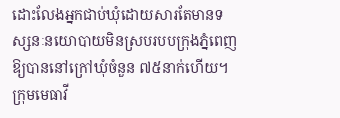ដោះលែងអ្នកជាប់ឃុំដោយសារតែមានទស្សនៈនយោបាយមិនស្របរបបក្រុងភ្នំពេញឱ្យបាននៅក្រៅឃុំចំនួន ៧៥នាក់ហើយ។
ក្រុមមេធាវី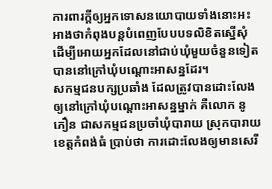ការពារក្ដីឲ្យអ្នកទោសនយោបាយទាំងនោះអះអាងថាកំពុងបន្តបំពេញបែបបទលិខិតស្នើសុំ ដើម្បីអោយអ្នកដែលនៅជាប់ឃុំមួយចំនួនទៀតបាននៅក្រៅឃុំបណ្ដោះអាសន្នដែរ។
សកម្មជនបក្សប្រឆាំង ដែលត្រូវបានដោះលែងឲ្យនៅក្រៅឃុំបណ្ដោះអាសន្នម្នាក់ គឺលោក នូ ភឿន ជាសកម្មជនប្រចាំឃុំបារាយ ស្រុកបារាយ ខេត្តកំពង់ធំ ប្រាប់ថា ការដោះលែងឲ្យមានសេរី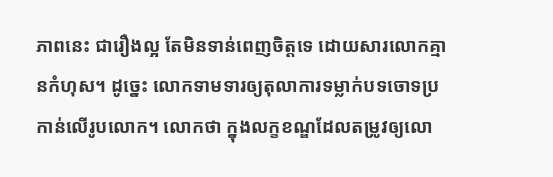ភាពនេះ ជារឿងល្អ តែមិនទាន់ពេញចិត្តទេ ដោយសារលោកគ្មានកំហុស។ ដូច្នេះ លោកទាមទារឲ្យតុលាការទម្លាក់បទចោទប្រកាន់លើរូបលោក។ លោកថា ក្នុងលក្ខខណ្ឌដែលតម្រូវឲ្យលោ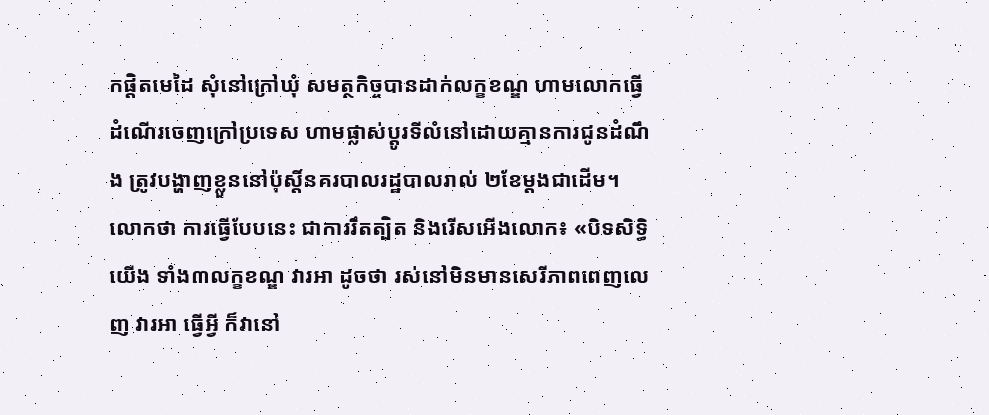កផ្ដិតមេដៃ សុំនៅក្រៅឃុំ សមត្ថកិច្ចបានដាក់លក្ខខណ្ឌ ហាមលោកធ្វើដំណើរចេញក្រៅប្រទេស ហាមផ្លាស់ប្ដូរទីលំនៅដោយគ្មានការជូនដំណឹង ត្រូវបង្ហាញខ្លួននៅប៉ុស្តិ៍នគរបាលរដ្ឋបាលរាល់ ២ខែម្ដងជាដើម។ លោកថា ការធ្វើបែបនេះ ជាការរឹតត្បិត និងរើសអើងលោក៖ «បិទសិទ្ធិយើង ទាំង៣លក្ខខណ្ឌ វារអា ដូចថា រស់នៅមិនមានសេរីភាពពេញលេញ វារអា ធ្វើអ្វី ក៏វានៅ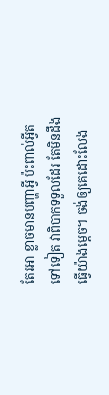តែរអា ខ្លាចមានបញ្ហាអ្វី ប៉ះពាល់អ្វីតទៅទៀត វាពិបាកទទួលដែរ តែមិនដឹងធ្វើយ៉ាងម្ដេច។ ចង់ឲ្យគេដោះលែង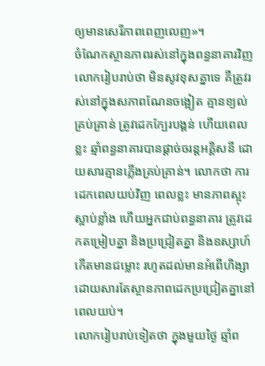ឲ្យមានសេរីភាពពេញលេញ»។
ចំណែកស្ថានភាពរស់នៅក្នុងពន្ធនាគារវិញ លោករៀបរាប់ថា មិនសូវខុសគ្នាទេ គឺត្រូវរស់នៅក្នុងសភាពណែនចង្អៀត គ្មានខ្យល់គ្រប់គ្រាន់ ត្រូវដេកក្បែរបង្គន់ ហើយពេលខ្លះ ឆ្មាំពន្ធនាគារបានផ្ដាច់ចរន្តអគ្គិសនី ដោយសារគ្មានភ្លើងគ្រប់គ្រាន់។ លោកថា ការដេកពេលយប់វិញ ពេលខ្លះ មានភាពស្អុះស្អាប់ខ្លាំង ហើយអ្នកជាប់ពន្ធនាគារ ត្រូវដេកតម្រៀបគ្នា និងប្រជ្រៀតគ្នា និងឧស្សាហ៍កើតមានជម្លោះ រហូតដល់មានអំពើហិង្សា ដោយសារតែស្ថានភាពដេកប្រជ្រៀតគ្នានៅពេលយប់។
លោករៀបរាប់ទៀតថា ក្នុងមួយថ្ងៃ ឆ្មាំព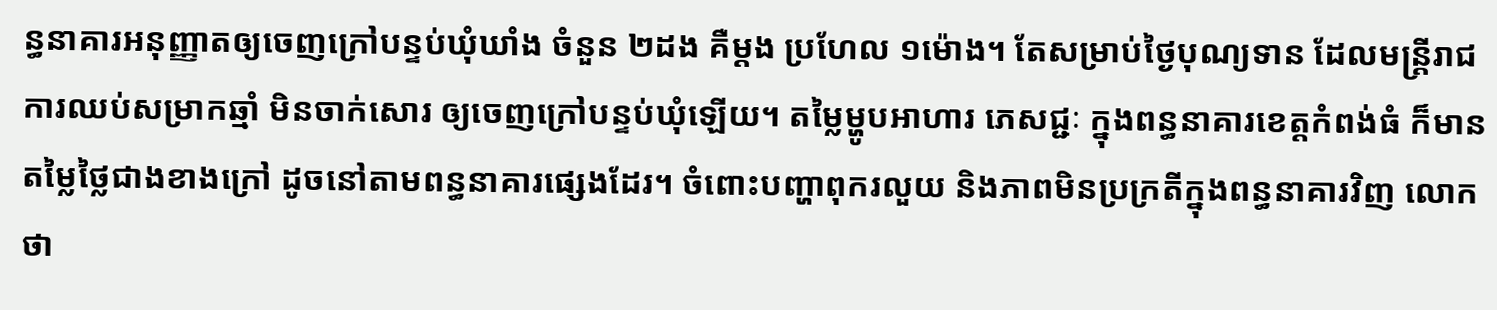ន្ធនាគារអនុញ្ញាតឲ្យចេញក្រៅបន្ទប់ឃុំឃាំង ចំនួន ២ដង គឺម្ដង ប្រហែល ១ម៉ោង។ តែសម្រាប់ថ្ងៃបុណ្យទាន ដែលមន្ត្រីរាជការឈប់សម្រាកឆ្មាំ មិនចាក់សោរ ឲ្យចេញក្រៅបន្ទប់ឃុំឡើយ។ តម្លៃម្ហូបអាហារ ភេសជ្ជៈ ក្នុងពន្ធនាគារខេត្តកំពង់ធំ ក៏មានតម្លៃថ្លៃជាងខាងក្រៅ ដូចនៅតាមពន្ធនាគារផ្សេងដែរ។ ចំពោះបញ្ហាពុករលួយ និងភាពមិនប្រក្រតីក្នុងពន្ធនាគារវិញ លោកថា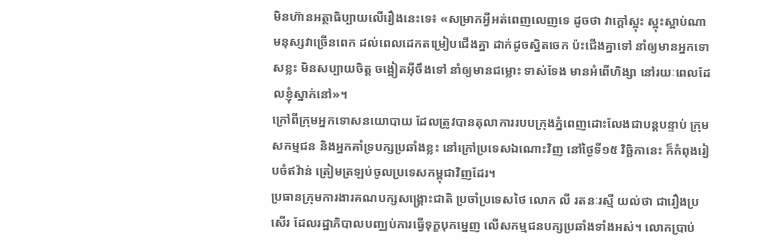មិនហ៊ានអត្ថាធិប្បាយលើរឿងនេះទេ៖ «សម្រាកអ្វីអត់ពេញលេញទេ ដូចថា វាក្ដៅស្អុះ ស្អុះស្អាប់ណា មនុស្សវាច្រើនពេក ដល់ពេលដេកតម្រៀបជើងគ្នា ដាក់ដូចស្និតចេក ប៉ះជើងគ្នាទៅ នាំឲ្យមានអ្នកទោសខ្លះ មិនសប្បាយចិត្ត ចង្អៀតអ៊ីចឹងទៅ នាំឲ្យមានជម្លោះ ទាស់ទែង មានអំពើហិង្សា នៅរយៈពេលដែលខ្ញុំស្នាក់នៅ»។
ក្រៅពីក្រុមអ្នកទោសនយោបាយ ដែលត្រូវបានតុលាការរបបក្រុងភ្នំពេញដោះលែងជាបន្តបន្ទាប់ ក្រុមសកម្មជន និងអ្នកគាំទ្របក្សប្រឆាំងខ្លះ នៅក្រៅប្រទេសឯណោះវិញ នៅថ្ងៃទី១៥ វិច្ឆិកានេះ ក៏កំពុងរៀបចំឥវ៉ាន់ ត្រៀមត្រឡប់ចូលប្រទេសកម្ពុជាវិញដែរ។
ប្រធានក្រុមការងារគណបក្សសង្គ្រោះជាតិ ប្រចាំប្រទេសថៃ លោក លី រតនៈរស្មី យល់ថា ជារឿងប្រសើរ ដែលរដ្ឋាភិបាលបញ្ឈប់ការធ្វើទុក្ខបុកម្នេញ លើសកម្មជនបក្សប្រឆាំងទាំងអស់។ លោកប្រាប់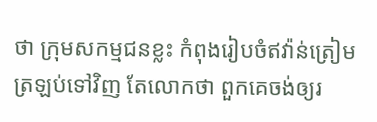ថា ក្រុមសកម្មជនខ្លះ កំពុងរៀបចំឥវ៉ាន់ត្រៀមត្រឡប់ទៅវិញ តែលោកថា ពួកគេចង់ឲ្យរ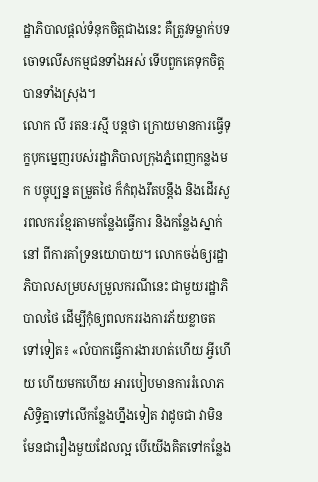ដ្ឋាភិបាលផ្ដល់ទំនុកចិត្តជាងនេះ គឺត្រូវទម្លាក់បទចោទលើសកម្មជនទាំងអស់ ទើបពួកគេទុកចិត្តបានទាំងស្រុង។
លោក លី រតនៈរស្មី បន្តថា ក្រោយមានការធ្វើទុក្ខបុកម្នេញរបស់រដ្ឋាភិបាលក្រុងភ្នំពេញកន្លងមក បច្ចុប្បន្ន តម្រួតថៃ ក៏កំពុងរឹតបន្តឹង និងដើរសួរពលករខ្មែរតាមកន្លែងធ្វើការ និងកន្លែងស្នាក់នៅ ពីការគាំទ្រនយោបាយ។ លោកចង់ឲ្យរដ្ឋាភិបាលសម្របសម្រួលករណីនេះ ជាមួយរដ្ឋាភិបាលថៃ ដើម្បីកុំឲ្យពលកររងការភ័យខ្លាចតទៅទៀត៖ «លំបាកធ្វើការងារហត់ហើយ អ្វីហើយ ហើយមកហើយ អារបៀបមានការរំលោភសិទ្ធិគ្នាទៅលើកន្លែងហ្នឹងទៀត វាដូចជា វាមិនមែនជារឿងមួយដែលល្អ បើយើងគិតទៅកន្លែង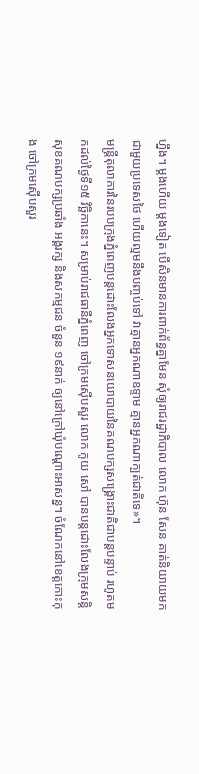ហ្នឹង។ ម្ដងហើយ ម្ដងទៀត បើសិនមានការពាក់ព័ន្ធគ្នាមែន សុំឲ្យរាជរដ្ឋាភិបាល លោក ហ៊ុន សែន គាត់និយាយមកជាមួយប្រទេសថៃ ហើយល្មមនឹងបញ្ចប់ទៅ វាគ្មានអ្នកណាឧទ្ទាម គ្មានអ្នកណាក្បត់ជាតិទេ»។
មន្ត្រីតុលាការនៃរបបក្រុងភ្នំពេញបន្តដោះលែងអ្នកទោសនយោបាយនៃគណបក្សសង្គ្រោះជាតិជាបន្តបន្ទាប់ រហូតមកដល់ថ្ងៃទី១៥ វិច្ឆិកានេះ។ សម្រាប់រាជធានីភ្នំពេញ ចៅក្រមស៊ើបសួរ លោក កូយ សៅ បានបន្តដោះលែងក្រុមសន្តិសុខគណបក្សប្រឆាំង អង្គរក្ស និងសកម្មជន ចំនួន ១៩នាក់ ឲ្យនៅក្រៅឃុំបណ្ដោះអាសន្ន។ ចំណែកនៅខេត្តកោះកុង ចៅក្រមស៊ើបសួរ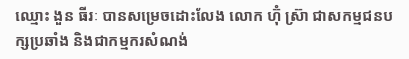ឈ្មោះ ងួន ធីរៈ បានសម្រេចដោះលែង លោក ហ៊ុំ ស្រ៊ា ជាសកម្មជនបក្សប្រឆាំង និងជាកម្មករសំណង់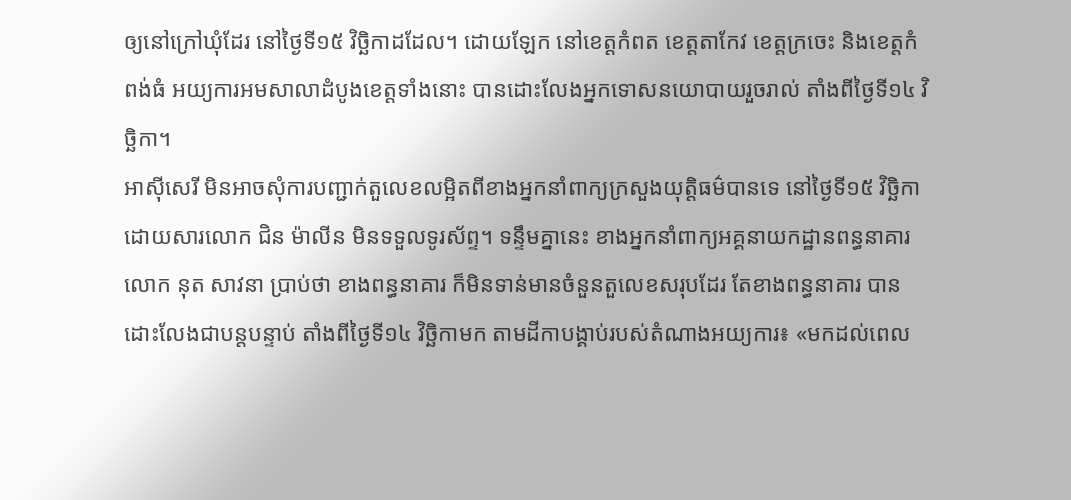ឲ្យនៅក្រៅឃុំដែរ នៅថ្ងៃទី១៥ វិច្ឆិកាដដែល។ ដោយឡែក នៅខេត្តកំពត ខេត្តតាកែវ ខេត្តក្រចេះ និងខេត្តកំពង់ធំ អយ្យការអមសាលាដំបូងខេត្តទាំងនោះ បានដោះលែងអ្នកទោសនយោបាយរួចរាល់ តាំងពីថ្ងៃទី១៤ វិច្ឆិកា។
អាស៊ីសេរី មិនអាចសុំការបញ្ជាក់តួលេខលម្អិតពីខាងអ្នកនាំពាក្យក្រសួងយុត្តិធម៌បានទេ នៅថ្ងៃទី១៥ វិច្ឆិកា ដោយសារលោក ជិន ម៉ាលីន មិនទទួលទូរស័ព្ទ។ ទន្ទឹមគ្នានេះ ខាងអ្នកនាំពាក្យអគ្គនាយកដ្ឋានពន្ធនាគារ លោក នុត សាវនា ប្រាប់ថា ខាងពន្ធនាគារ ក៏មិនទាន់មានចំនួនតួលេខសរុបដែរ តែខាងពន្ធនាគារ បានដោះលែងជាបន្តបន្ទាប់ តាំងពីថ្ងៃទី១៤ វិច្ឆិកាមក តាមដីកាបង្គាប់របស់តំណាងអយ្យការ៖ «មកដល់ពេល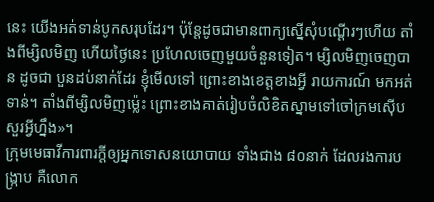នេះ យើងអត់ទាន់បូកសរុបដែរ។ ប៉ុន្តែដូចជាមានពាក្យស្នើសុំបណ្ដើរៗហើយ តាំងពីម្សិលមិញ ហើយថ្ងៃនេះ ប្រហែលចេញមួយចំនួនទៀត។ ម្សិលមិញចេញបាន ដូចជា បួនដប់នាក់ដែរ ខ្ញុំមើលទៅ ព្រោះខាងខេត្តខាងអ្វី រាយការណ៍ មកអត់ទាន់។ តាំងពីម្សិលមិញម្ល៉េះ ព្រោះខាងគាត់រៀបចំលិខិតស្នាមទៅចៅក្រមស៊ើបសួរអ្វីហ្នឹង»។
ក្រុមមេធាវីការពារក្ដីឲ្យអ្នកទោសនយោបាយ ទាំងជាង ៨០នាក់ ដែលរងការបង្ក្រាប គឺលោក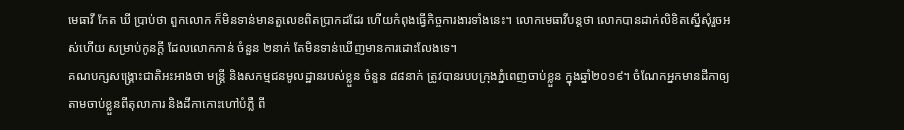មេធាវី កែត ឃី ប្រាប់ថា ពួកលោក ក៏មិនទាន់មានតួលេខពិតប្រាកដដែរ ហើយកំពុងធ្វើកិច្ចការងារទាំងនេះ។ លោកមេធាវីបន្តថា លោកបានដាក់លិខិតស្នើសុំរួចអស់ហើយ សម្រាប់កូនក្ដី ដែលលោកកាន់ ចំនួន ២នាក់ តែមិនទាន់ឃើញមានការដោះលែងទេ។
គណបក្សសង្គ្រោះជាតិអះអាងថា មន្ត្រី និងសកម្មជនមូលដ្ឋានរបស់ខ្លួន ចំនួន ៨៨នាក់ ត្រូវបានរបបក្រុងភ្នំពេញចាប់ខ្លួន ក្នុងឆ្នាំ២០១៩។ ចំណែកអ្នកមានដីកាឲ្យតាមចាប់ខ្លួនពីតុលាការ និងដីកាកោះហៅបំភ្លឺ ពី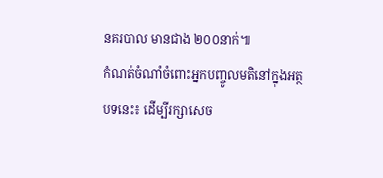នគរបាល មានជាង ២០០នាក់៕
កំណត់ចំណាំចំពោះអ្នកបញ្ចូលមតិនៅក្នុងអត្ថបទនេះ៖ ដើម្បីរក្សាសេច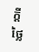ក្ដីថ្លៃ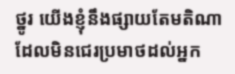ថ្នូរ យើងខ្ញុំនឹងផ្សាយតែមតិណា ដែលមិនជេរប្រមាថដល់អ្នក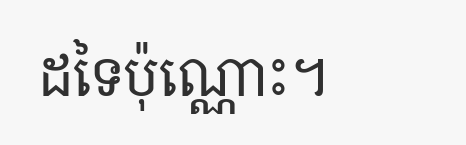ដទៃប៉ុណ្ណោះ។